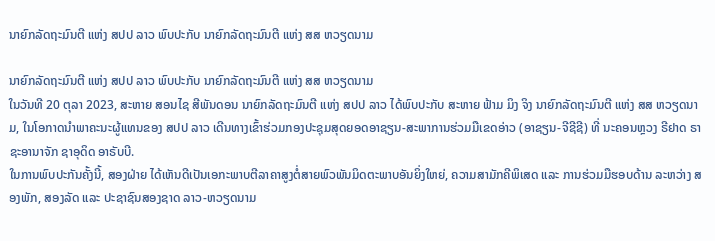ນາຍົກລັດຖະມົນຕີ ແຫ່ງ ສປປ ລາວ ພົບປະກັບ ນາຍົກລັດຖະມົນຕີ ແຫ່ງ ສສ ຫວຽດນາມ

ນາຍົກລັດຖະມົນຕີ ແຫ່ງ ສປປ ລາວ ພົບປະກັບ ນາຍົກລັດຖະມົນຕີ ແຫ່ງ ສສ ຫວຽດນາມ
ໃນວັນທີ 20 ຕຸລາ 2023, ສະຫາຍ ສອນໄຊ ສີພັນດອນ ນາຍົກລັດຖະມົນຕີ ແຫ່ງ ສປປ ລາວ ໄດ້ພົບປະກັບ ສະຫາຍ ຟ້າມ ມິງ ຈິງ ນາຍົກລັດຖະມົນຕີ ແຫ່ງ ສສ ຫວຽດນາມ, ໃນໂອກາດນໍາພາຄະນະຜູ້ແທນຂອງ ສປປ ລາວ ເດີນທາງເຂົ້າຮ່ວມກອງປະຊຸມສຸດຍອດອາຊຽນ-ສະພາການຮ່ວມມືເຂດອ່າວ (ອາຊຽນ-ຈີຊີຊີ) ທີ່ ນະຄອນຫຼວງ ຣີຢາດ ຣາຊະອານາຈັກ ຊາອຸດິດ ອາຣັບບີ.
ໃນການພົບປະກັນຄັ້ງນີ້, ສອງຝ່າຍ ໄດ້ເຫັນດີເປັນເອກະພາບຕີລາຄາສູງຕໍ່ສາຍພົວພັນມິດຕະພາບອັນຍິ່ງໃຫຍ່, ຄວາມສາມັກຄີພິເສດ ແລະ ການຮ່ວມມືຮອບດ້ານ ລະຫວ່າງ ສອງພັກ, ສອງລັດ ແລະ ປະຊາຊົນສອງຊາດ ລາວ-ຫວຽດນາມ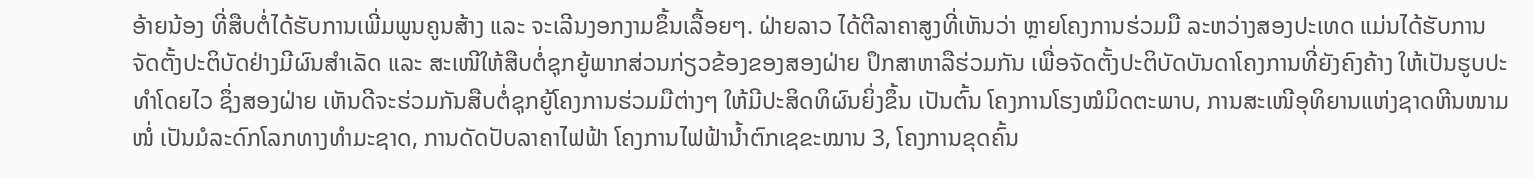ອ້າຍນ້ອງ ທີ່ສືບຕໍ່ໄດ້ຮັບການເພີ່ມພູນຄູນສ້າງ ແລະ ຈະເລີນງອກງາມຂຶ້ນເລື້ອຍໆ. ຝ່າຍລາວ ໄດ້ຕີລາຄາສູງທີ່ເຫັນວ່າ ຫຼາຍໂຄງການຮ່ວມມື ລະຫວ່າງສອງປະເທດ ແມ່ນໄດ້ຮັບການຈັດຕັ້ງປະຕິບັດຢ່າງມີຜົນສຳເລັດ ແລະ ສະເໜີໃຫ້ສືບຕໍ່ຊຸກຍູ້ພາກສ່ວນກ່ຽວຂ້ອງຂອງສອງຝ່າຍ ປຶກສາຫາລືຮ່ວມກັນ ເພື່ອຈັດຕັ້ງປະຕິບັດບັນດາໂຄງການທີ່ຍັງຄົງຄ້າງ ໃຫ້ເປັນຮູບປະທຳໂດຍໄວ ຊຶ່ງສອງຝ່າຍ ເຫັນດີຈະຮ່ວມກັນສືບຕໍ່ຊຸກຍູ້ໂຄງການຮ່ວມມືຕ່າງໆ ໃຫ້ມີປະສິດທິຜົນຍິ່ງຂຶ້ນ ເປັນຕົ້ນ ໂຄງການໂຮງໝໍມິດຕະພາບ, ການສະເໜີອຸທິຍານແຫ່ງຊາດຫີນໜາມໜໍ່ ເປັນມໍລະດົກໂລກທາງທໍາມະຊາດ, ການດັດປັບລາຄາໄຟຟ້າ ໂຄງການໄຟຟ້ານໍ້າຕົກເຊຂະໝານ 3, ໂຄງການຂຸດຄົ້ນ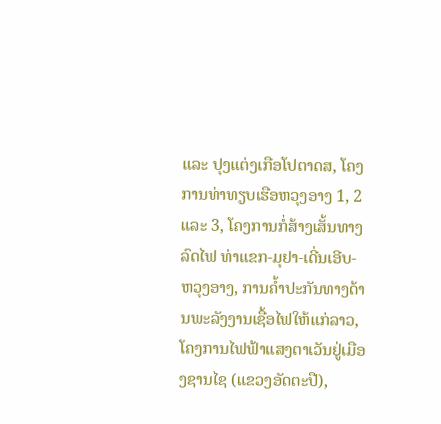ແລະ ປຸງແຕ່ງເກືອໂປຕາດສ, ໂຄງການທ່າທຽບເຮືອຫວຸງອາງ 1, 2 ແລະ 3, ໂຄງການກໍ່ສ້າງເສັ້ນທາງລົດໄຟ ທ່າແຂກ-ມຸຢາ-ເດີ່ນເອີບ-ຫວຸງອາງ, ການຄໍ້າປະກັນທາງດ້ານພະລັງງານເຊື້ອໄຟໃຫ້ແກ່ລາວ, ໂຄງການໄຟຟ້າແສງຕາເວັນຢູ່ເມືອງຊານໄຊ (ແຂວງອັດຕະປື),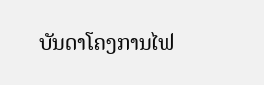ບັນດາໂຄງການໄຟ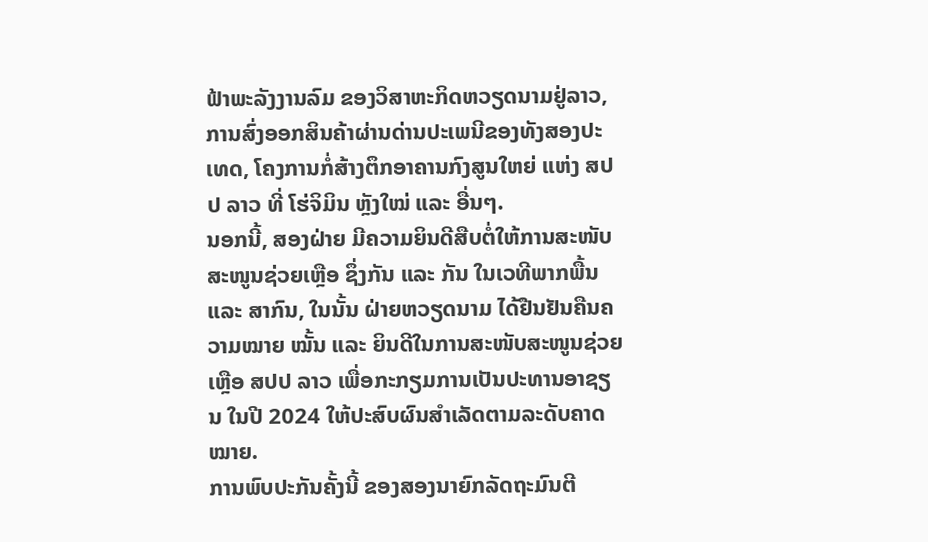ຟ້າພະລັງງານລົມ ຂອງວິສາຫະກິດຫວຽດນາມຢູ່ລາວ, ການສົ່ງອອກສິນຄ້າຜ່ານດ່ານປະເພນີຂອງທັງສອງປະເທດ, ໂຄງການກໍ່ສ້າງຕຶກອາຄານກົງສູນໃຫຍ່ ແຫ່ງ ສປປ ລາວ ທີ່ ໂຮ່ຈິມິນ ຫຼັງໃໝ່ ແລະ ອື່ນໆ.
ນອກນີ້, ສອງຝ່າຍ ມີຄວາມຍິນດີສືບຕໍ່ໃຫ້ການສະໜັບສະໜູນຊ່ວຍເຫຼືອ ຊຶ່ງກັນ ແລະ ກັນ ໃນເວທີພາກພື້ນ ແລະ ສາກົນ, ໃນນັ້ນ ຝ່າຍຫວຽດນາມ ໄດ້ຢືນຢັນຄືນຄວາມໝາຍ ໝັ້ນ ແລະ ຍິນດີໃນການສະໜັບສະໜູນຊ່ວຍເຫຼືອ ສປປ ລາວ ເພື່ອກະກຽມການເປັນປະທານອາຊຽນ ໃນປີ 2024 ໃຫ້ປະສົບຜົນສຳເລັດຕາມລະດັບຄາດໝາຍ.
ການພົບປະກັນຄັ້ງນີ້ ຂອງສອງນາຍົກລັດຖະມົນຕີ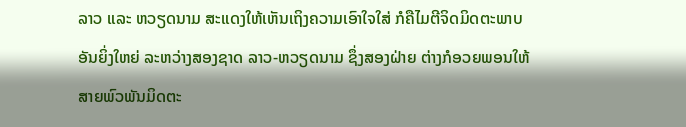ລາວ ແລະ ຫວຽດນາມ ສະແດງໃຫ້ເຫັນເຖິງຄວາມເອົາໃຈໃສ່ ກໍຄືໄມຕີຈິດມິດຕະພາບ ອັນຍິ່ງໃຫຍ່ ລະຫວ່າງສອງຊາດ ລາວ-ຫວຽດນາມ ຊຶ່ງສອງຝ່າຍ ຕ່າງກໍອວຍພອນໃຫ້ສາຍພົວພັນມິດຕະ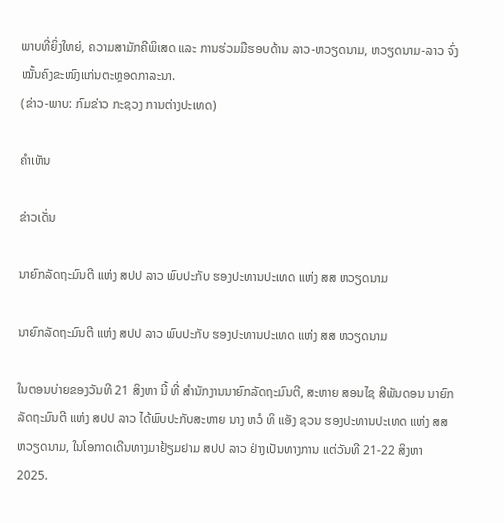ພາບທີ່ຍິ່ງໃຫຍ່, ຄວາມສາມັກຄີພິເສດ ແລະ ການຮ່ວມມືຮອບດ້ານ ລາວ-ຫວຽດນາມ, ຫວຽດນາມ-ລາວ ຈົ່ງໝັ້ນຄົງຂະໜົງແກ່ນຕະຫຼອດກາລະນາ.
(ຂ່າວ-ພາບ: ກົມຂ່າວ ກະຊວງ ການຕ່າງປະເທດ)

ຄໍາເຫັນ

ຂ່າວເດັ່ນ

ນາຍົກລັດຖະມົນຕີ ແຫ່ງ ສປປ ລາວ ພົບປະກັບ ຮອງປະທານປະເທດ ແຫ່ງ ສສ ຫວຽດນາມ

ນາຍົກລັດຖະມົນຕີ ແຫ່ງ ສປປ ລາວ ພົບປະກັບ ຮອງປະທານປະເທດ ແຫ່ງ ສສ ຫວຽດນາມ

ໃນຕອນບ່າຍຂອງວັນທີ 21 ສິງຫາ ນີ້ ທີ່ ສໍານັກງານນາຍົກລັດຖະມົນຕີ, ສະຫາຍ ສອນໄຊ ສີພັນດອນ ນາຍົກລັດຖະມົນຕີ ແຫ່ງ ສປປ ລາວ ໄດ້ພົບປະກັບສະຫາຍ ນາງ ຫວໍ ທິ ແອັງ ຊວນ ຮອງປະທານປະເທດ ແຫ່ງ ສສ ຫວຽດນາມ, ໃນໂອກາດເດີນທາງມາຢ້ຽມຢາມ ສປປ ລາວ ຢ່າງເປັນທາງການ ແຕ່ວັນທີ 21-22 ສິງຫາ 2025.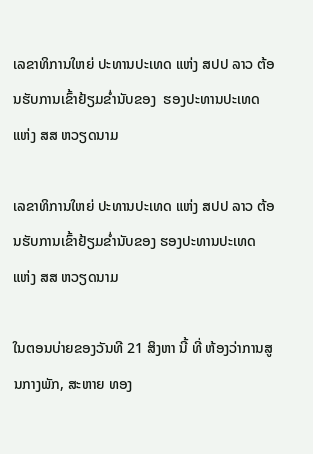ເລຂາທິການໃຫຍ່ ປະທານປະເທດ ແຫ່ງ ສປປ ລາວ ຕ້ອນຮັບການເຂົ້າຢ້ຽມຂໍ່ານັບຂອງ  ຮອງປະທານປະເທດ ແຫ່ງ ສສ ຫວຽດນາມ

ເລຂາທິການໃຫຍ່ ປະທານປະເທດ ແຫ່ງ ສປປ ລາວ ຕ້ອນຮັບການເຂົ້າຢ້ຽມຂໍ່ານັບຂອງ ຮອງປະທານປະເທດ ແຫ່ງ ສສ ຫວຽດນາມ

ໃນຕອນບ່າຍຂອງວັນທີ 21 ສິງຫາ ນີ້ ທີ່ ຫ້ອງວ່າການສູນກາງພັກ, ສະຫາຍ ທອງ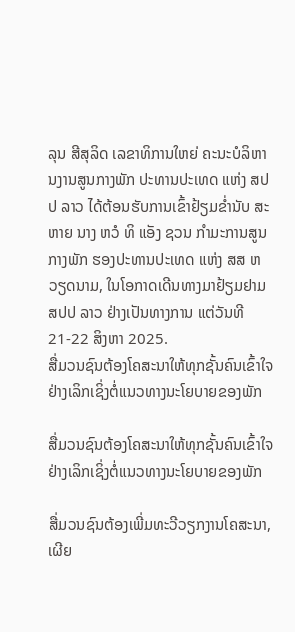ລຸນ ສີສຸລິດ ເລຂາທິການໃຫຍ່ ຄະນະບໍລິຫານງານສູນກາງພັກ ປະທານປະເທດ ແຫ່ງ ສປປ ລາວ ໄດ້ຕ້ອນຮັບການເຂົ້າຢ້ຽມຂໍ່ານັບ ສະຫາຍ ນາງ ຫວໍ ທິ ແອັງ ຊວນ ກຳມະການສູນກາງພັກ ຮອງປະທານປະເທດ ແຫ່ງ ສສ ຫວຽດນາມ, ໃນໂອກາດເດີນທາງມາຢ້ຽມຢາມ ສປປ ລາວ ຢ່າງເປັນທາງການ ແຕ່ວັນທີ 21-22 ສິງຫາ 2025.
ສື່ມວນຊົນຕ້ອງໂຄສະນາໃຫ້ທຸກຊັ້ນຄົນເຂົ້າໃຈຢ່າງເລິກເຊິ່ງຕໍ່ແນວທາງນະໂຍບາຍຂອງພັກ

ສື່ມວນຊົນຕ້ອງໂຄສະນາໃຫ້ທຸກຊັ້ນຄົນເຂົ້າໃຈຢ່າງເລິກເຊິ່ງຕໍ່ແນວທາງນະໂຍບາຍຂອງພັກ

ສື່ມວນຊົນຕ້ອງເພີ່ມທະວີວຽກງານໂຄສະນາ, ເຜີຍ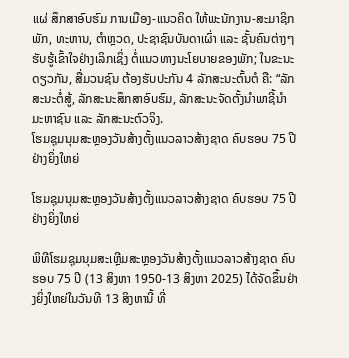ແຜ່ ສຶກສາອົບຮົມ ການເມືອງ-ແນວຄິດ ໃຫ້ພະນັກງານ-ສະມາຊິກພັກ, ທະຫານ, ຕໍາຫຼວດ, ປະຊາຊົນບັນດາເຜົ່າ ແລະ ຊັ້ນຄົນຕ່າງໆ ຮັບຮູ້ເຂົ້າໃຈຢ່າງເລິກເຊິ່ງ ຕໍ່ແນວທາງນະໂຍບາຍຂອງພັກ; ໃນຂະນະດຽວກັນ, ສື່ມວນຊົນ ຕ້ອງຮັບປະກັນ 4 ລັກສະນະຕົ້ນຕໍ ຄື: “ລັກສະນະຕໍ່ສູ້, ລັກສະນະສຶກສາອົບຮົມ, ລັກສະນະຈັດຕັ້ງນໍາພາຊີ້ນຳມະຫາຊົນ ແລະ ລັກສະນະຕົວຈິງ.
ໂຮມຊຸມນຸມສະຫຼອງວັນສ້າງຕັ້ງແນວລາວສ້າງຊາດ ຄົບຮອບ 75 ປີຢ່າງຍິ່ງໃຫຍ່

ໂຮມຊຸມນຸມສະຫຼອງວັນສ້າງຕັ້ງແນວລາວສ້າງຊາດ ຄົບຮອບ 75 ປີຢ່າງຍິ່ງໃຫຍ່

ພິທີໂຮມຊຸມນຸມສະເຫຼີມສະຫຼອງວັນສ້າງຕັ້ງແນວລາວສ້າງຊາດ ຄົບຮອບ 75 ປີ (13 ສິງຫາ 1950-13 ສິງຫາ 2025) ໄດ້ຈັດຂຶ້ນຢ່າງຍິ່ງໃຫຍ່ໃນວັນທີ 13 ສິງຫານີ້ ທີ່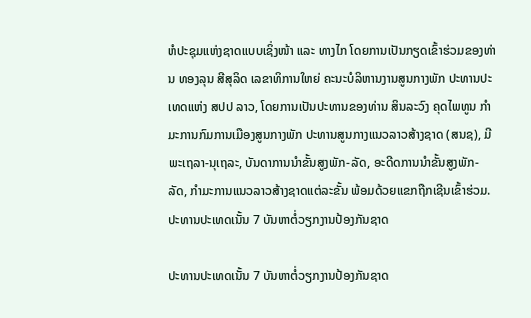ຫໍປະຊຸມແຫ່ງຊາດແບບເຊິ່ງໜ້າ ແລະ ທາງໄກ ໂດຍການເປັນກຽດເຂົ້າຮ່ວມຂອງທ່ານ ທອງລຸນ ສີສຸລິດ ເລຂາທິການໃຫຍ່ ຄະນະບໍລິຫານງານສູນກາງພັກ ປະທານປະເທດແຫ່ງ ສປປ ລາວ, ໂດຍການເປັນປະທານຂອງທ່ານ ສິນລະວົງ ຄຸດໄພທູນ ກໍາມະການກົມການເມືອງສູນກາງພັກ ປະທານສູນກາງແນວລາວສ້າງຊາດ (ສນຊ), ມີພະເຖລາ-ນຸເຖລະ, ບັນດາການນໍາຂັ້ນສູງພັກ-ລັດ, ອະດີດການນໍາຂັ້ນສູງພັກ-ລັດ, ກໍາມະການແນວລາວສ້າງຊາດແຕ່ລະຂັ້ນ ພ້ອມດ້ວຍແຂກຖືກເຊີນເຂົ້າຮ່ວມ.
ປະທານປະເທດເນັ້ນ 7 ບັນຫາຕໍ່ວຽກງານປ້ອງກັນຊາດ

ປະທານປະເທດເນັ້ນ 7 ບັນຫາຕໍ່ວຽກງານປ້ອງກັນຊາດ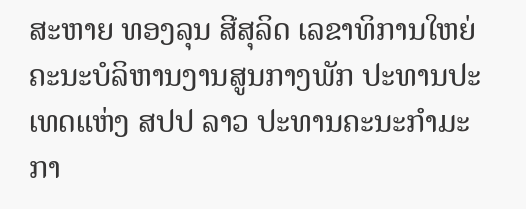ສະຫາຍ ທອງລຸນ ສີສຸລິດ ເລຂາທິການໃຫຍ່ຄະນະບໍລິຫານງານສູນກາງພັກ ປະທານປະເທດແຫ່ງ ສປປ ລາວ ປະທານຄະນະກຳມະກາ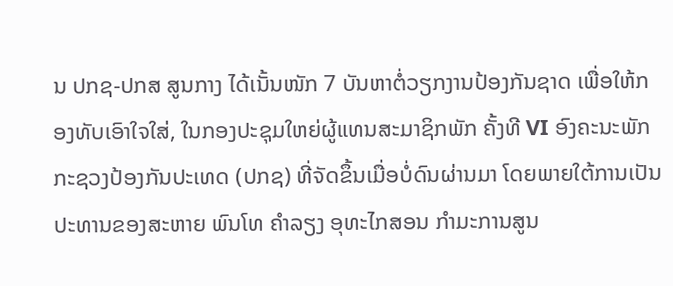ນ ປກຊ-ປກສ ສູນກາງ ໄດ້ເນັ້ນໜັກ 7 ບັນຫາຕໍ່ວຽກງານປ້ອງກັນຊາດ ເພື່ອໃຫ້ກອງທັບເອົາໃຈໃສ່, ໃນກອງປະຊຸມໃຫຍ່ຜູ້ແທນສະມາຊິກພັກ ຄັ້ງທີ VI ອົງຄະນະພັກກະຊວງປ້ອງກັນປະເທດ (ປກຊ) ທີ່ຈັດຂຶ້ນເມື່ອບໍ່ດົນຜ່ານມາ ໂດຍພາຍໃຕ້ການເປັນປະທານຂອງສະຫາຍ ພົນໂທ ຄໍາລຽງ ອຸທະໄກສອນ ກໍາມະການສູນ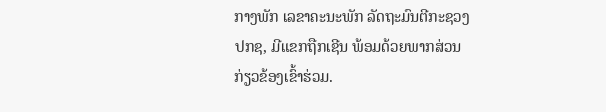ກາງພັກ ເລຂາຄະນະພັກ ລັດຖະມົນຕີກະຊວງ ປກຊ, ມີແຂກຖືກເຊີນ ພ້ອມດ້ວຍພາກສ່ວນກ່ຽວຂ້ອງເຂົ້າຮ່ວມ.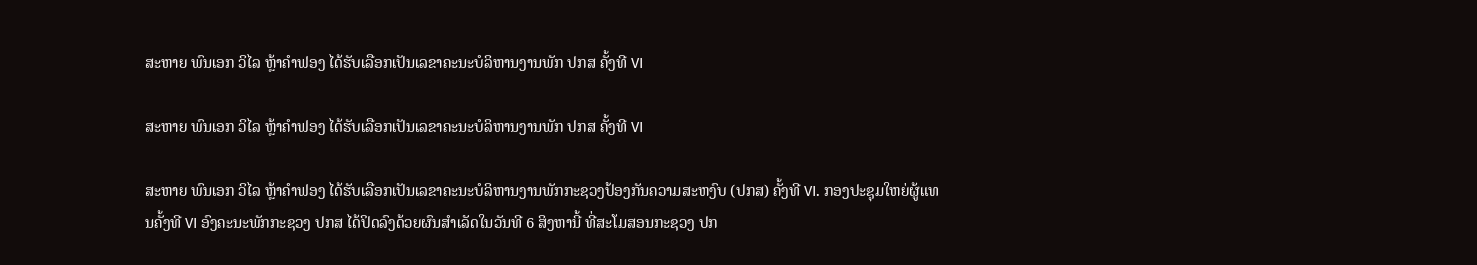ສະຫາຍ ພົນເອກ ວິໄລ ຫຼ້າຄໍາຟອງ ໄດ້ຮັບເລືອກເປັນເລຂາຄະນະບໍລິຫານງານພັກ ປກສ ຄັ້ງທີ VI

ສະຫາຍ ພົນເອກ ວິໄລ ຫຼ້າຄໍາຟອງ ໄດ້ຮັບເລືອກເປັນເລຂາຄະນະບໍລິຫານງານພັກ ປກສ ຄັ້ງທີ VI

ສະຫາຍ ພົນເອກ ວິໄລ ຫຼ້າຄໍາຟອງ ໄດ້ຮັບເລືອກເປັນເລຂາຄະນະບໍລິຫານງານພັກກະຊວງປ້ອງກັນຄວາມສະຫງົບ (ປກສ) ຄັ້ງທີ VI. ກອງປະຊຸມໃຫຍ່ຜູ້ແທນຄັ້ງທີ VI ອົງຄະນະພັກກະຊວງ ປກສ ໄດ້ປິດລົງດ້ວຍຜົນສຳເລັດໃນວັນທີ 6 ສິງຫານີ້ ທີ່ສະໂມສອນກະຊວງ ປກ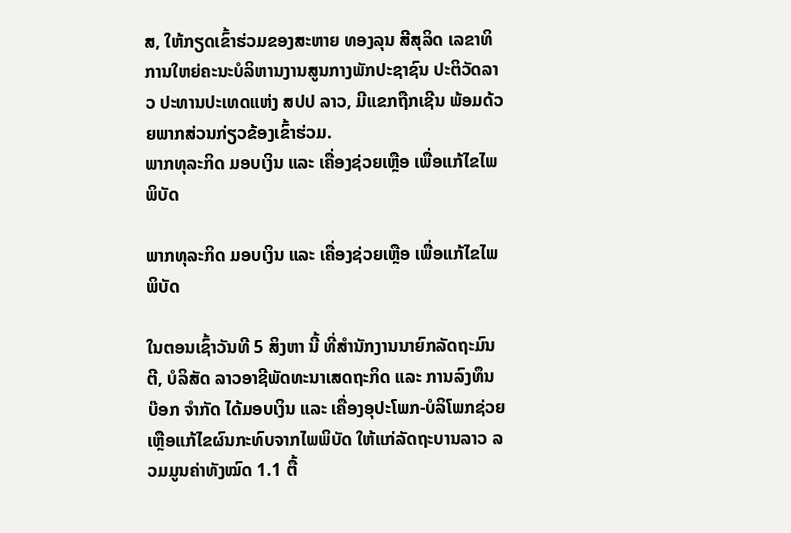ສ, ໃຫ້ກຽດເຂົ້າຮ່ວມຂອງສະຫາຍ ທອງລຸນ ສີສຸລິດ ເລຂາທິການໃຫຍ່ຄະນະບໍລິຫານງານສູນກາງພັກປະຊາຊົນ ປະຕິວັດລາວ ປະທານປະເທດແຫ່ງ ສປປ ລາວ, ມີແຂກຖືກເຊີນ ພ້ອມດ້ວຍພາກສ່ວນກ່ຽວຂ້ອງເຂົ້າຮ່ວມ.
ພາກທຸລະກິດ ມອບເງິນ ແລະ ເຄື່ອງຊ່ວຍເຫຼືອ ເພື່ອແກ້ໄຂໄພພິບັດ

ພາກທຸລະກິດ ມອບເງິນ ແລະ ເຄື່ອງຊ່ວຍເຫຼືອ ເພື່ອແກ້ໄຂໄພພິບັດ

ໃນຕອນເຊົ້າວັນທີ 5 ສິງຫາ ນີ້ ທີ່ສຳນັກງານນາຍົກລັດຖະມົນຕີ, ບໍລິສັດ ລາວອາຊີພັດທະນາເສດຖະກິດ ແລະ ການລົງທຶນ ບ໊ອກ ຈຳກັດ ໄດ້ມອບເງິນ ແລະ ເຄື່ອງອຸປະໂພກ-ບໍລິໂພກຊ່ວຍເຫຼືອແກ້ໄຂຜົນກະທົບຈາກໄພພິບັດ ໃຫ້ແກ່ລັດຖະບານລາວ ລວມມູນຄ່າທັງໝົດ 1.1 ຕື້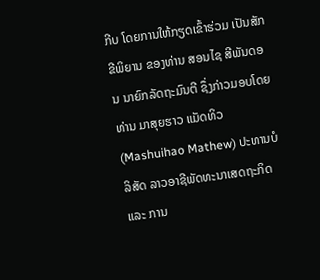ກີບ ໂດຍການໃຫ້ກຽດເຂົ້າຮ່ວມ ເປັນສັກຂີພິຍານ ຂອງທ່ານ ສອນໄຊ ສີພັນດອນ ນາຍົກລັດຖະມົນຕີ ຊຶ່ງກ່າວມອບໂດຍທ່ານ ມາສຸຍຮາວ ແມັດທິວ (Mashuihao Mathew) ປະທານບໍລິສັດ ລາວອາຊີພັດທະນາເສດຖະກິດ ແລະ ການ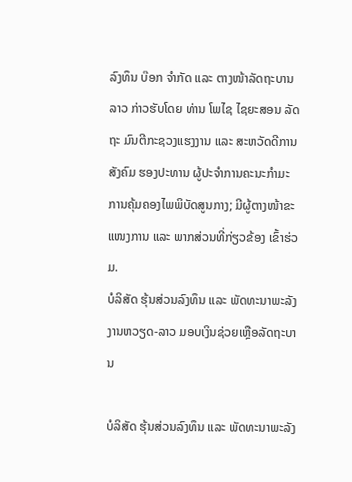ລົງທຶນ ບ໊ອກ ຈຳກັດ ແລະ ຕາງໜ້າລັດຖະບານລາວ ກ່າວຮັບໂດຍ ທ່ານ ໂພໄຊ ໄຊຍະສອນ ລັດຖະ ມົນຕີກະຊວງແຮງງານ ແລະ ສະຫວັດດີການສັງຄົມ ຮອງປະທານ ຜູ້ປະຈຳການຄະນະກຳມະການຄຸ້ມຄອງໄພພິບັດສູນກາງ; ມີຜູ້ຕາງໜ້າຂະແໜງການ ແລະ ພາກສ່ວນທີ່ກ່ຽວຂ້ອງ ເຂົ້າຮ່ວມ.
ບໍລິສັດ ຮຸ້ນສ່ວນລົງທຶນ ແລະ ພັດທະນາພະລັງງານຫວຽດ-ລາວ ມອບເງິນຊ່ວຍເຫຼືອລັດຖະບານ

ບໍລິສັດ ຮຸ້ນສ່ວນລົງທຶນ ແລະ ພັດທະນາພະລັງ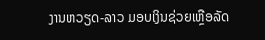ງານຫວຽດ-ລາວ ມອບເງິນຊ່ວຍເຫຼືອລັດ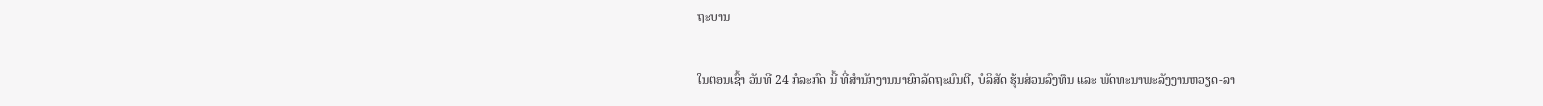ຖະບານ

ໃນຕອນເຊົ້າ ວັນທີ 24 ກໍລະກົດ ນີ້ ທີ່ສໍານັກງານນາຍົກລັດຖະມົນຕີ, ບໍລິສັດ ຮຸ້ນສ່ວນລົງທຶນ ແລະ ພັດທະນາພະລັງງານຫວຽດ-ລາ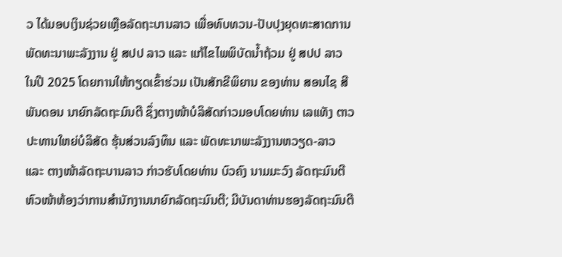ວ ໄດ້ມອບເງິນຊ່ວຍເຫຼືອລັດຖະບານລາວ ເພື່ອທົບທວນ-ປັບປຸງຍຸດທະສາດການພັດທະນາພະລັງງານ ຢູ່ ສປປ ລາວ ແລະ ແກ້ໄຂໄພພິບັດນໍ້າຖ້ວມ ຢູ່ ສປປ ລາວ ໃນປີ 2025 ໂດຍການໃຫ້ກຽດເຂົ້າຮ່ວມ ເປັນສັກຂີພິຍານ ຂອງທ່ານ ສອນໄຊ ສີພັນດອນ ນາຍົກລັດຖະມົນຕີ ຊຶ່ງຕາງໜ້າບໍລິສັດກ່າວມອບໂດຍທ່ານ ເລແທັງ ຕາວ ປະທານໃຫຍ່ບໍລິສັດ ຮຸ້ນສ່ວນລົງທຶນ ແລະ ພັດທະນາພະລັງງານຫວຽດ-ລາວ ແລະ ຕາງໜ້າລັດຖະບານລາວ ກ່າວຮັບໂດຍທ່ານ ບົວຄົງ ນາມມະວົງ ລັດຖະມົນຕີ ຫົວໜ້າຫ້ອງວ່າການສຳນັກງານນາຍົກລັດຖະມົນຕີ; ມີບັນດາທ່ານຮອງລັດຖະມົນຕີ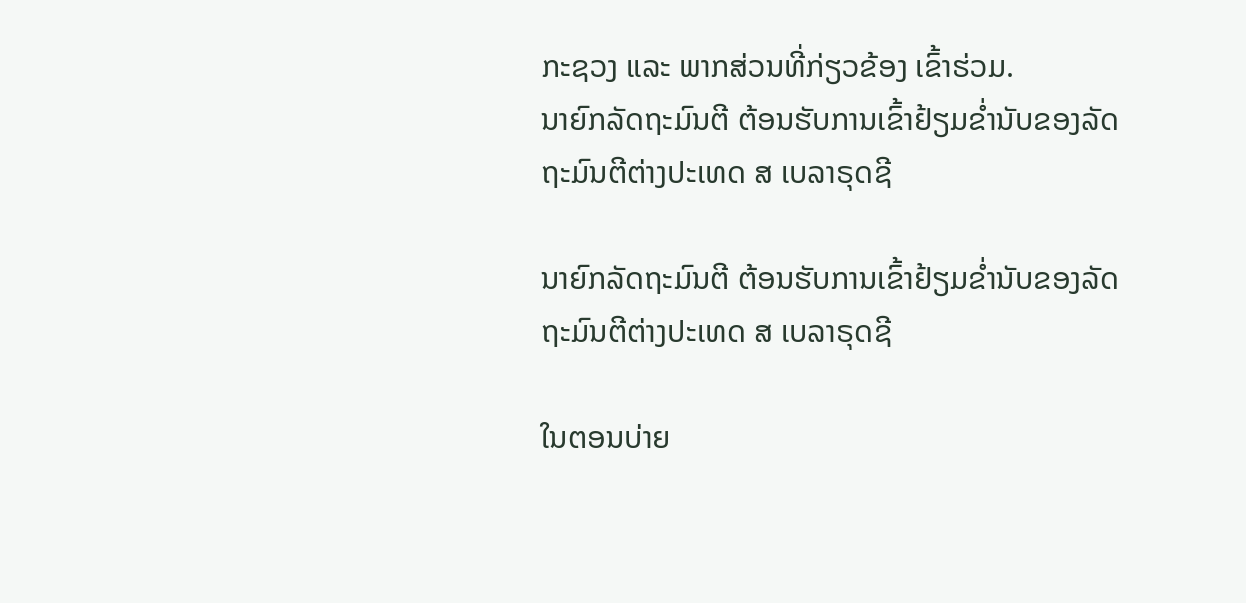ກະຊວງ ແລະ ພາກສ່ວນທີ່ກ່ຽວຂ້ອງ ເຂົ້າຮ່ວມ.
ນາຍົກລັດຖະມົນຕີ ຕ້ອນຮັບການເຂົ້າຢ້ຽມຂໍ່ານັບຂອງລັດຖະມົນຕີຕ່າງປະເທດ ສ ເບລາຣຸດຊີ

ນາຍົກລັດຖະມົນຕີ ຕ້ອນຮັບການເຂົ້າຢ້ຽມຂໍ່ານັບຂອງລັດຖະມົນຕີຕ່າງປະເທດ ສ ເບລາຣຸດຊີ

ໃນຕອນບ່າຍ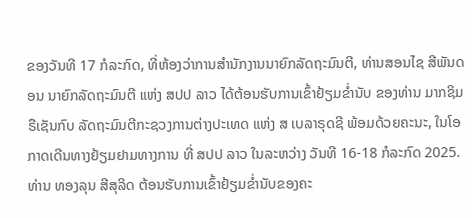ຂອງວັນທີ 17 ກໍລະກົດ, ທີ່ຫ້ອງວ່າການສຳນັກງານນາຍົກລັດຖະມົນຕີ, ທ່ານສອນໄຊ ສີພັນດອນ ນາຍົກລັດຖະມົນຕີ ແຫ່ງ ສປປ ລາວ ໄດ້ຕ້ອນຮັບການເຂົ້າຢ້ຽມຂໍ່ານັບ ຂອງທ່ານ ມາກຊິມ ຣືເຊັນກົບ ລັດຖະມົນຕີກະຊວງການຕ່າງປະເທດ ແຫ່ງ ສ ເບລາຣຸດຊີ ພ້ອມດ້ວຍຄະນະ, ໃນໂອກາດເດີນທາງຢ້ຽມຢາມທາງການ ທີ່ ສປປ ລາວ ໃນລະຫວ່າງ ວັນທີ 16-18 ກໍລະກົດ 2025.
ທ່ານ ທອງລຸນ ສີສຸລິດ ຕ້ອນຮັບການເຂົ້າຢ້ຽມຂໍ່ານັບຂອງຄະ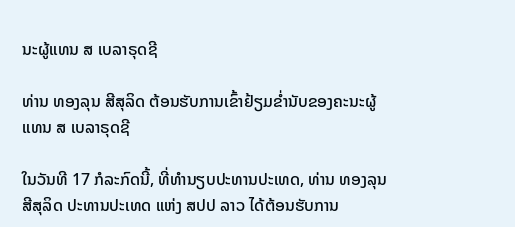ນະຜູ້ແທນ ສ ເບລາຣຸດຊີ

ທ່ານ ທອງລຸນ ສີສຸລິດ ຕ້ອນຮັບການເຂົ້າຢ້ຽມຂໍ່ານັບຂອງຄະນະຜູ້ແທນ ສ ເບລາຣຸດຊີ

ໃນວັນທີ 17 ກໍລະກົດນີ້, ທີ່ທໍານຽບປະທານປະເທດ, ທ່ານ ທອງລຸນ ສີສຸລິດ ປະທານປະເທດ ແຫ່ງ ສປປ ລາວ ໄດ້ຕ້ອນຮັບການ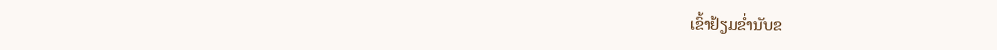ເຂົ້າຢ້ຽມຂໍ່ານັບຂ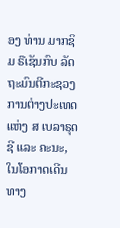ອງ ທ່ານ ມາກຊິມ ຣືເຊັນກົບ ລັດຖະມົນຕີກະຊວງການຕ່າງປະເທດ ແຫ່ງ ສ ເບລາຣຸດຊີ ແລະ ຄະນະ, ໃນໂອກາດເດີນທາງ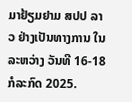ມາຢ້ຽມຢາມ ສປປ ລາວ ຢ່າງເປັນທາງການ ໃນລະຫວ່າງ ວັນທີ 16-18 ກໍລະກົດ 2025.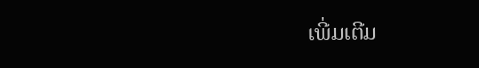ເພີ່ມເຕີມ